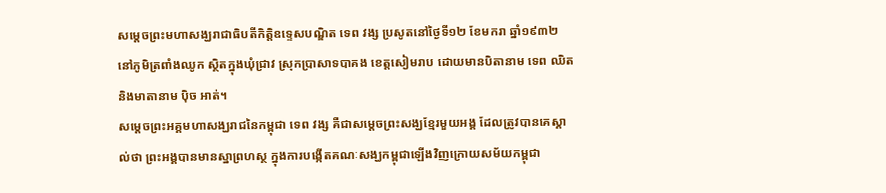សម្តេចព្រះមហាសង្ឃរាជាធិបតីកិត្តិឧទ្ទេសបណ្ឌិត ទេព វង្ស ប្រសូតនៅថ្ងៃទី១២ ខែមករា ឆ្នាំ១៩៣២ នៅភូមិត្រពាំងឈូក ស្ថិតក្នុងឃុំជ្រាវ ស្រុកប្រាសាទបាគង ខេត្តសៀមរាប ដោយមានបិតានាម ទេព ឈិត និងមាតានាម ប៉ិច អាត់។
សម្ដេចព្រះអគ្គមហាសង្ឃរាជនៃកម្ពុជា ទេព វង្ស គឺជាសម្តេចព្រះសង្ឃខ្មែរមួយអង្គ ដែលត្រូវបានគេស្គាល់ថា ព្រះអង្គបានមានស្នាព្រហស្ថ ក្នុងការបង្កើតគណៈសង្ឃកម្ពុជាឡើងវិញក្រោយសម័យកម្ពុជា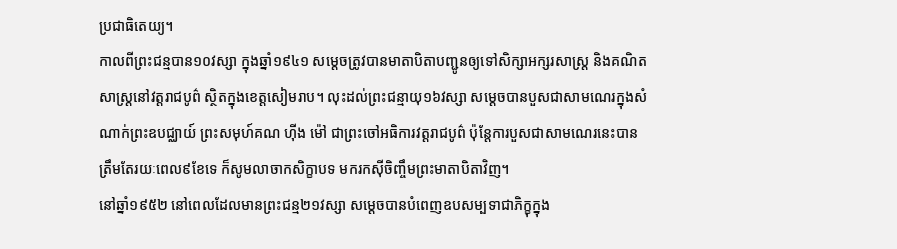ប្រជាធិតេយ្យ។
កាលពីព្រះជន្មបាន១០វស្សា ក្នុងឆ្នាំ១៩៤១ សម្តេចត្រូវបានមាតាបិតាបញ្ជូនឲ្យទៅសិក្សាអក្សរសាស្ត្រ និងគណិតសាស្ត្រនៅវត្តរាជបូព៌ ស្ថិតក្នុងខេត្តសៀមរាប។ លុះដល់ព្រះជន្មាយុ១៦វស្សា សម្ដេចបានបួសជាសាមណេរក្នុងសំណាក់ព្រះឧបជ្ឈាយ៍ ព្រះសមុហ៍គណ ហ៊ីង ម៉ៅ ជាព្រះចៅអធិការវត្តរាជបូព៌ ប៉ុន្តែការបួសជាសាមណេរនេះបានត្រឹមតែរយៈពេល៩ខែទេ ក៏សូមលាចាកសិក្ខាបទ មករកស៊ីចិញ្ចឹមព្រះមាតាបិតាវិញ។
នៅឆ្នាំ១៩៥២ នៅពេលដែលមានព្រះជន្ម២១វស្សា សម្ដេចបានបំពេញឧបសម្បទាជាភិក្ខុក្នុង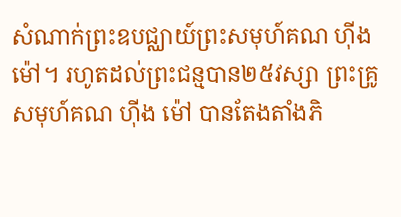សំណាក់ព្រះឧបជ្ឈាយ៍ព្រះសមុហ៍គណ ហ៊ីង ម៉ៅ។ រហូតដល់ព្រះជន្មបាន២៥វស្សា ព្រះគ្រូសមុហ៍គណ ហ៊ីង ម៉ៅ បានតែងតាំងភិ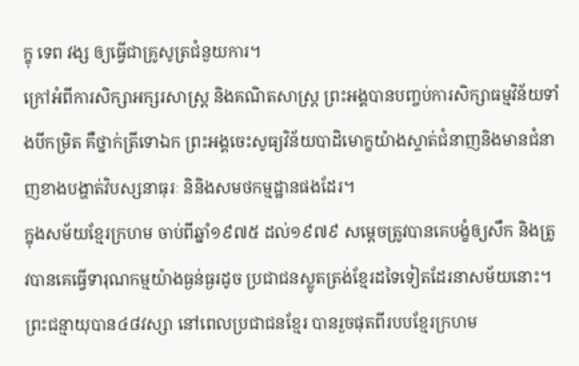ក្ខុ ទេព វង្ស ឲ្យធ្វើជាគ្រូសូត្រជំនួយការ។
ក្រៅអំពីការសិក្សាអក្សរសាស្ត្រ និងគណិតសាស្ត្រ ព្រះអង្គបានបញ្ចប់ការសិក្សាធម្មវិន័យទាំងបីកម្រិត គឺថ្នាក់ត្រីទោឯក ព្រះអង្គចេះសូធ្យវិន័យបាដិមោក្ខយ៉ាងស្ទាត់ជំនាញនិងមានជំនាញខាងបង្ហាត់វិបស្សនាធុរៈ និនិងសមថកម្មដ្ឋានផងដែរ។
ក្នុងសម័យខ្មែរក្រហម ចាប់ពីឆ្នាំ១៩៧៥ ដល់១៩៧៩ សម្ដេចត្រូវបានគេបង្ខំឲ្យសឹក និងត្រូវបានគេធ្វើទារុណកម្មយ៉ាងធ្ងន់ធ្ងរដូច ប្រជាជនស្លូតត្រង់ខ្មែរដទៃទៀតដែរនាសម័យនោះ។
ព្រះជន្មាយុបាន៤៨វស្សា នៅពេលប្រជាជនខ្មែរ បានរួចផុតពីរបបខ្មែរក្រហម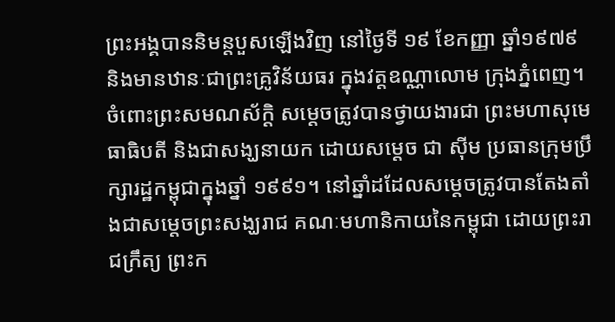ព្រះអង្គបាននិមន្តបួសឡើងវិញ នៅថ្ងៃទី ១៩ ខែកញ្ញា ឆ្នាំ១៩៧៩ និងមានឋានៈជាព្រះគ្រូវិន័យធរ ក្នុងវត្តឧណ្ណាលោម ក្រុងភ្នំពេញ។
ចំពោះព្រះសមណស័ក្ដិ សម្ដេចត្រូវបានថ្វាយងារជា ព្រះមហាសុមេធាធិបតី និងជាសង្ឃនាយក ដោយសម្ដេច ជា ស៊ីម ប្រធានក្រុមប្រឹក្សារដ្ឋកម្ពុជាក្នុងឆ្នាំ ១៩៩១។ នៅឆ្នាំដដែលសម្តេចត្រូវបានតែងតាំងជាសម្ដេចព្រះសង្ឃរាជ គណៈមហានិកាយនៃកម្ពុជា ដោយព្រះរាជក្រឹត្យ ព្រះក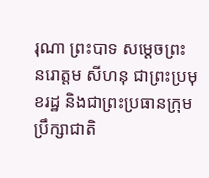រុណា ព្រះបាទ សម្ដេចព្រះ នរោត្ដម សីហនុ ជាព្រះប្រមុខរដ្ឋ និងជាព្រះប្រធានក្រុមប្រឹក្សាជាតិ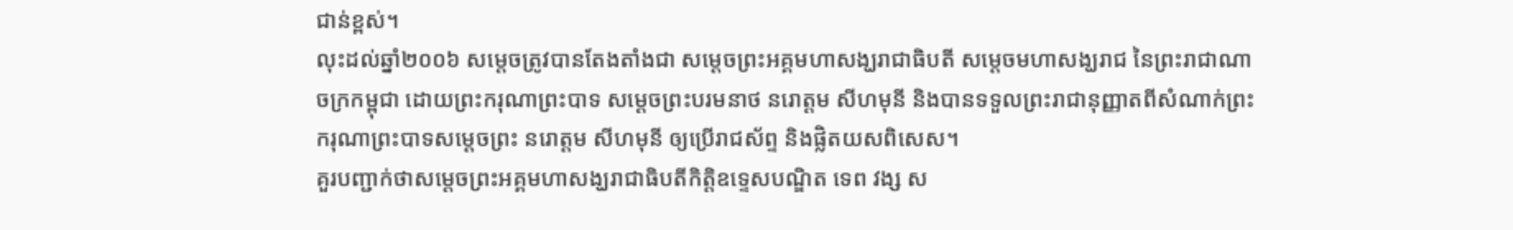ជាន់ខ្ពស់។
លុះដល់ឆ្នាំ២០០៦ សម្ដេចត្រូវបានតែងតាំងជា សម្ដេចព្រះអគ្គមហាសង្ឃរាជាធិបតី សម្ដេចមហាសង្ឃរាជ នៃព្រះរាជាណាចក្រកម្ពុជា ដោយព្រះករុណាព្រះបាទ សម្ដេចព្រះបរមនាថ នរោត្ដម សីហមុនី និងបានទទួលព្រះរាជានុញ្ញាតពីសំណាក់ព្រះករុណាព្រះបាទសម្ដេចព្រះ នរោត្ដម សីហមុនី ឲ្យប្រើរាជស័ព្ទ និងផ្លិតយសពិសេស។
គួរបញ្ជាក់ថាសម្ដេចព្រះអគ្គមហាសង្ឃរាជាធិបតីកិត្តិឧទ្ទេសបណ្ឌិត ទេព វង្ស ស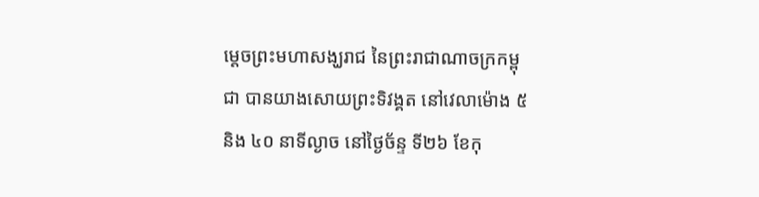ម្តេចព្រះមហាសង្ឃរាជ នៃព្រះរាជាណាចក្រកម្ពុជា បានយាងសោយព្រះទិវង្គត នៅវេលាម៉ោង ៥ និង ៤០ នាទីល្ងាច នៅថ្ងៃច័ន្ទ ទី២៦ ខែកុ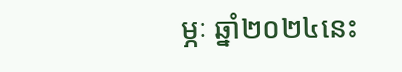ម្ភៈ ឆ្នាំ២០២៤នេះ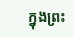ក្នុងព្រះ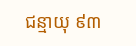ជន្មាយុ ៩៣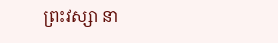ព្រះវស្សា នា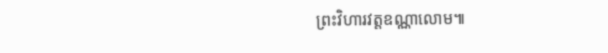ព្រះវិហារវត្តឧណ្ណាលោម៕